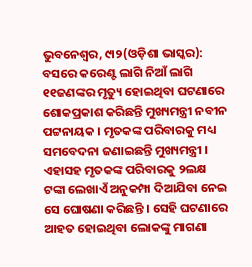ଭୁବନେଶ୍ୱର, ୯ା୨(ଓଡ଼ିଶା ଭାସ୍କର): ବସରେ କରେଣ୍ଟ ଲାଗି ନିଆଁ ଲାଗି ୧୧ଜଣଙ୍କର ମୃତ୍ୟୁ ହୋଇଥିବା ଘଟଣାରେ ଶୋକପ୍ରକାଶ କରିଛନ୍ତି ମୁଖ୍ୟମନ୍ତ୍ରୀ ନବୀନ ପଟ୍ଟନାୟକ । ମୃତକଙ୍କ ପରିବାରକୁ ମଧ୍ୟ ସମବେଦନା ଜଣାଇଛନ୍ତି ମୁଖ୍ୟମନ୍ତ୍ରୀ । ଏହାସହ ମୃତକଙ୍କ ପରିବାରକୁ ୨ଲକ୍ଷ ଟଙ୍କା ଲେଖାଏଁ ଅନୁକମ୍ପା ଦିଆଯିବା ନେଇ ସେ ଘୋଷଣା କରିଛନ୍ତି । ସେହି ଘଟଣାରେ ଆହତ ହୋଇଥିବା ଲୋକଙ୍କୁ ମାଗଣା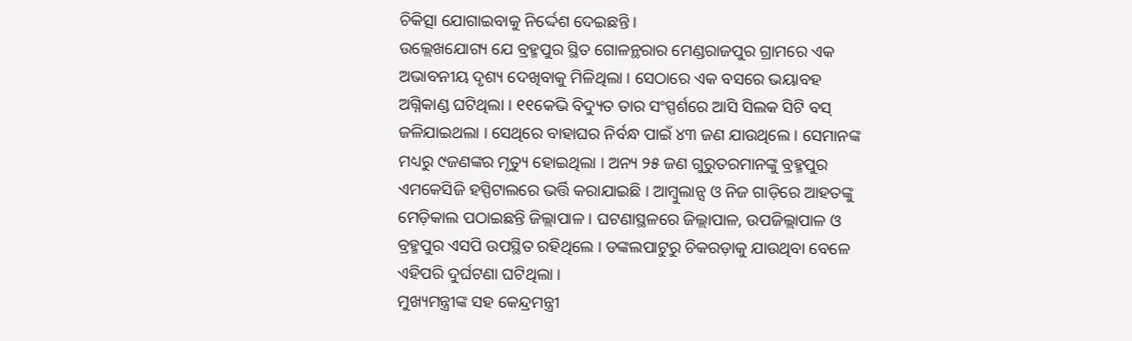ଚିକିତ୍ସା ଯୋଗାଇବାକୁ ନିର୍ଦ୍ଦେଶ ଦେଇଛନ୍ତି ।
ଉଲ୍ଲେଖଯୋଗ୍ୟ ଯେ ବ୍ରହ୍ମପୁର ସ୍ଥିତ ଗୋଳନ୍ଥରାର ମେଣ୍ଡରାଜପୁର ଗ୍ରାମରେ ଏକ ଅଭାବନୀୟ ଦୃଶ୍ୟ ଦେଖିବାକୁ ମିଳିଥିଲା । ସେଠାରେ ଏକ ବସରେ ଭୟାବହ ଅଗ୍ନିକାଣ୍ଡ ଘଟିଥିଲା । ୧୧କେଭି ବିଦ୍ୟୁତ ତାର ସଂସ୍ପର୍ଶରେ ଆସି ସିଲକ ସିଟି ବସ୍ ଜଳିଯାଇଥଲା । ସେଥିରେ ବାହାଘର ନିର୍ବନ୍ଧ ପାଇଁ ୪୩ ଜଣ ଯାଉଥିଲେ । ସେମାନଙ୍କ ମଧ୍ୟରୁ ୯ଜଣଙ୍କର ମୃତ୍ୟୁ ହୋଇଥିଲା । ଅନ୍ୟ ୨୫ ଜଣ ଗୁରୁତରମାନଙ୍କୁ ବ୍ରହ୍ମପୁର ଏମକେସିଜି ହସ୍ପିଟାଲରେ ଭର୍ତ୍ତି କରାଯାଇଛି । ଆମ୍ବୁଲାନ୍ସ ଓ ନିଜ ଗାଡ଼ିରେ ଆହତଙ୍କୁ ମେଡ଼ିକାଲ ପଠାଇଛନ୍ତି ଜିଲ୍ଲାପାଳ । ଘଟଣାସ୍ଥଳରେ ଜିଲ୍ଲାପାଳ, ଉପଜିଲ୍ଲାପାଳ ଓ ବ୍ରହ୍ମପୁର ଏସପି ଉପସ୍ଥିତ ରହିଥିଲେ । ଡଙ୍କଲପାଟୁରୁ ଚିକରଡ଼ାକୁ ଯାଉଥିବା ବେଳେ ଏହିପରି ଦୁର୍ଘଟଣା ଘଟିଥିଲା ।
ମୁଖ୍ୟମନ୍ତ୍ରୀଙ୍କ ସହ କେନ୍ଦ୍ରମନ୍ତ୍ରୀ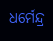ଧର୍ମେନ୍ଦ୍ର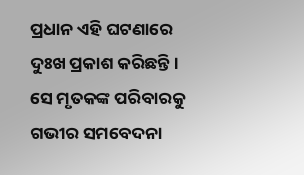ପ୍ରଧାନ ଏହି ଘଟଣାରେ ଦୁଃଖ ପ୍ରକାଶ କରିଛନ୍ତି । ସେ ମୃତକଙ୍କ ପରିବାରକୁ ଗଭୀର ସମବେଦନା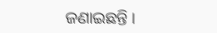ଜଣାଇଛନ୍ତି ।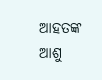ଆହତଙ୍କ ଆଶୁ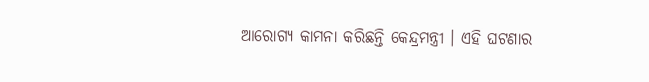ଆରୋଗ୍ୟ କାମନା କରିଛନ୍ତି କେନ୍ଦ୍ରମନ୍ତ୍ରୀ । ଏହି ଘଟଣାର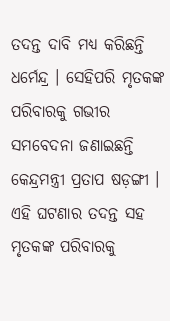ତଦନ୍ତ ଦାବି ମଧ୍ୟ କରିଛନ୍ତି ଧର୍ମେନ୍ଦ୍ର । ସେହିପରି ମୃତକଙ୍କ ପରିବାରକୁ ଗଭୀର ସମବେଦନା ଜଣାଇଛନ୍ତି କେନ୍ଦ୍ରମନ୍ତ୍ରୀ ପ୍ରତାପ ଷଡ଼ଙ୍ଗୀ । ଏହି ଘଟଣାର ତଦନ୍ତ ସହ ମୃତକଙ୍କ ପରିବାରକୁ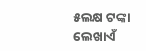୫ଲକ୍ଷ ଟଙ୍କା ଲେଖାଏଁ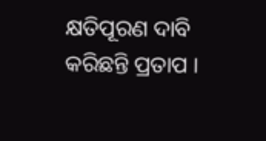କ୍ଷତିପୂରଣ ଦାବି କରିଛନ୍ତି ପ୍ରତାପ ।